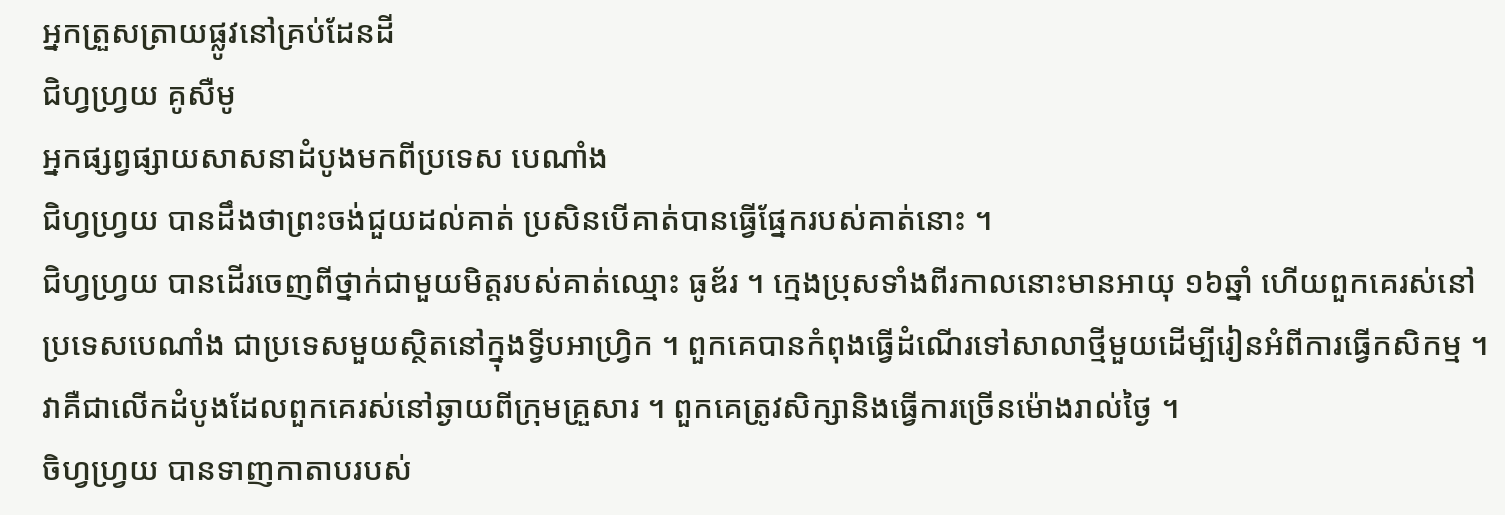អ្នកត្រួសត្រាយផ្លូវនៅគ្រប់ដែនដី
ជិហ្វហ្វ្រយ គូសឺមូ
អ្នកផ្សព្វផ្សាយសាសនាដំបូងមកពីប្រទេស បេណាំង
ជិហ្វហ្រ្វយ បានដឹងថាព្រះចង់ជួយដល់គាត់ ប្រសិនបើគាត់បានធ្វើផ្នែករបស់គាត់នោះ ។
ជិហ្វហ្រ្វយ បានដើរចេញពីថ្នាក់ជាមួយមិត្តរបស់គាត់ឈ្មោះ ធូឌ័រ ។ ក្មេងប្រុសទាំងពីរកាលនោះមានអាយុ ១៦ឆ្នាំ ហើយពួកគេរស់នៅប្រទេសបេណាំង ជាប្រទេសមួយស្ថិតនៅក្នុងទ្វីបអាហ្រ្វិក ។ ពួកគេបានកំពុងធ្វើដំណើរទៅសាលាថ្មីមួយដើម្បីរៀនអំពីការធ្វើកសិកម្ម ។ វាគឺជាលើកដំបូងដែលពួកគេរស់នៅឆ្ងាយពីក្រុមគ្រួសារ ។ ពួកគេត្រូវសិក្សានិងធ្វើការច្រើនម៉ោងរាល់ថ្ងៃ ។
ចិហ្វហ្វ្រយ បានទាញកាតាបរបស់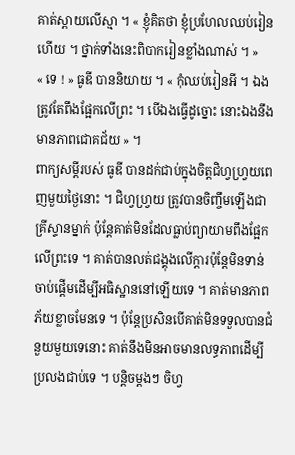គាត់ស្ពាយលើស្មា ។ « ខ្ញុំគិតថា ខ្ញុំប្រហែលឈប់រៀនហើយ ។ ថ្នាក់ទាំងនេះពិបាករៀនខ្លាំងណាស់ ។ »
« ទេ ! » ធូឌី បាននិយាយ ។ « កុំឈប់រៀនអី ។ ឯងត្រូវតែពឹងផ្អែកលើព្រះ ។ បើឯងធ្វើដូច្នោះ នោះឯងនឹងមានភាពជោគជ័យ » ។
ពាក្យសម្តីរបស់ ធូឌី បានដក់ជាប់ក្នុងចិត្តជិហ្វហ្វ្រយពេញមួយថ្ងៃនោះ ។ ជិហ្វហ្វ្រយ ត្រូវបានចិញ្ចឹមឡើងជាគ្រីស្ទានម្នាក់ ប៉ុន្តែគាត់មិនដែលធ្លាប់ព្យាយាមពឹងផ្អែកលើព្រះទេ ។ គាត់បានលត់ជង្គុងលើក្តារប៉ុន្តែមិនទាន់ចាប់ផ្តើមដើម្បីអធិស្ឋាននៅឡើយទេ ។ គាត់មានភាពភ័យខ្លាចមែនទេ ។ ប៉ុន្តែប្រសិនបើគាត់មិនទទួលបានជំនួយមួយទេនោះ គាត់នឹងមិនអាចមានលទ្ធភាពដើម្បីប្រលងជាប់ទេ ។ បន្តិចម្ដងៗ ចិហ្វ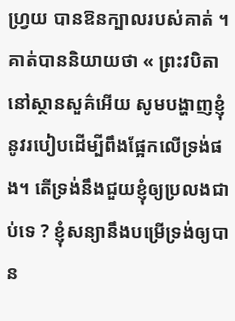ហ្វ្រយ បានឱនក្បាលរបស់គាត់ ។
គាត់បាននិយាយថា « ព្រះវបិតានៅស្ថានសួគ៌អើយ សូមបង្ហាញខ្ញុំនូវរបៀបដើម្បីពឹងផ្អែកលើទ្រង់ផង។ តើទ្រង់នឹងជួយខ្ញុំឲ្យប្រលងជាប់ទេ ? ខ្ញុំសន្យានឹងបម្រើទ្រង់ឲ្យបាន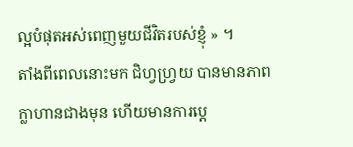ល្អបំផុតអស់ពេញមួយជីវិតរបស់ខ្ញុំ » ។
តាំងពីពេលនោះមក ជិហ្វហ្វ្រយ បានមានភាពក្លាហានជាងមុន ហើយមានការប្តេ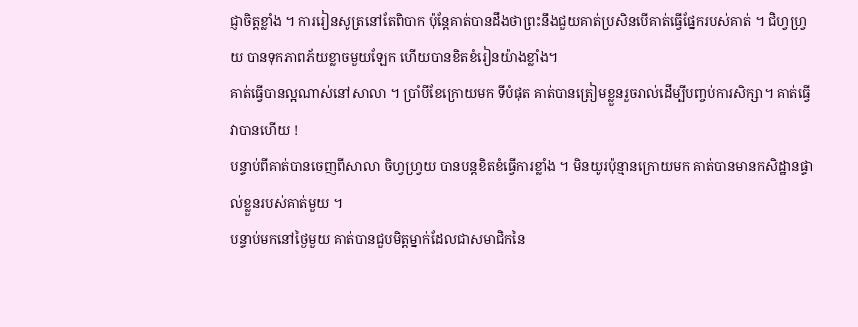ជ្ញាចិត្តខ្លាំង ។ ការរៀនសូត្រនៅតែពិបាក ប៉ុន្តែគាត់បានដឹងថាព្រះនឹងជួយគាត់ប្រសិនបើគាត់ធ្វើផ្នែករបស់គាត់ ។ ជិហ្វហ្វ្រយ បានទុកភាពភ័យខ្លាចមួយឡែក ហើយបានខិតខំរៀនយ៉ាងខ្លាំង។
គាត់ធ្វើបានល្អណាស់នៅសាលា ។ ប្រាំបីខែក្រោយមក ទីបំផុត គាត់បានត្រៀមខ្លួនរួចរាល់ដើម្បីបញ្ចប់ការសិក្សា។ គាត់ធ្វើវាបានហើយ !
បន្ទាប់ពីគាត់បានចេញពីសាលា ចិហ្វហ្វ្រយ បានបន្តខិតខំធ្វើការខ្លាំង ។ មិនយូរប៉ុន្មានក្រោយមក គាត់បានមានកសិដ្ឋានផ្ទាល់ខ្លួនរបស់គាត់មួយ ។
បន្ទាប់មកនៅថ្ងៃមួយ គាត់បានជួបមិត្តម្នាក់ដែលជាសមាជិកនៃ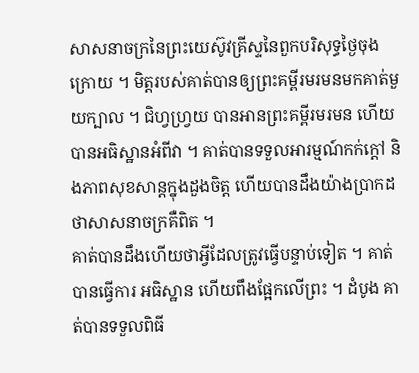សាសនាចក្រនៃព្រះយេស៊ូវគ្រីស្ទនៃពួកបរិសុទ្ធថ្ងៃចុងក្រោយ ។ មិត្តរបស់គាត់បានឲ្យព្រះគម្ពីរមរមនមកគាត់មួយក្បាល ។ ជិហ្វហ្វ្រយ បានអានព្រះគម្ពីរមរមន ហើយបានអធិស្ឋានអំពីវា ។ គាត់បានទទួលអារម្មណ៍កក់ក្តៅ និងភាពសុខសាន្តក្នុងដួងចិត្ត ហើយបានដឹងយ៉ាងប្រាកដថាសាសនាចក្រគឺពិត ។
គាត់បានដឹងហើយថាអ្វីដែលត្រូវធ្វើបន្ទាប់ទៀត ។ គាត់បានធ្វើការ អធិស្ឋាន ហើយពឹងផ្អែកលើព្រះ ។ ដំបូង គាត់បានទទួលពិធី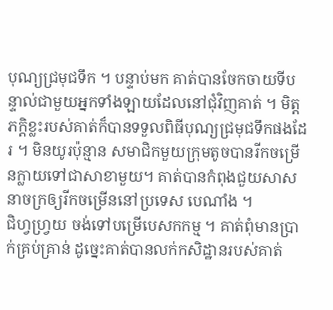បុណ្យជ្រមុជទឹក ។ បន្ទាប់មក គាត់បានចែកចាយទីបន្ទាល់ជាមួយអ្នកទាំងឡាយដែលនៅជុំវិញគាត់ ។ មិត្តភក្តិខ្លះរបស់គាត់ក៏បានទទួលពិធីបុណ្យជ្រមុជទឹកផងដែរ ។ មិនយូរប៉ុន្មាន សមាជិកមួយក្រុមតូចបានរីកចម្រើនក្លាយទៅជាសាខាមួយ។ គាត់បានកំពុងជួយសាសនាចក្រឲ្យរីកចម្រើននៅប្រទេស បេណាំង ។
ជិហ្វហ្វ្រយ ចង់ទៅបម្រើបេសកកម្ម ។ គាត់ពុំមានប្រាក់គ្រប់គ្រាន់ ដូច្នេះគាត់បានលក់កសិដ្ឋានរបស់គាត់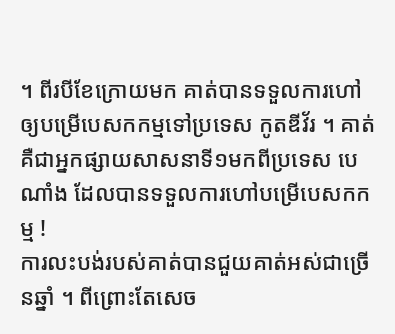។ ពីរបីខែក្រោយមក គាត់បានទទួលការហៅឲ្យបម្រើបេសកកម្មទៅប្រទេស កូតឌីវ័រ ។ គាត់គឺជាអ្នកផ្សាយសាសនាទី១មកពីប្រទេស បេណាំង ដែលបានទទួលការហៅបម្រើបេសកកម្ម !
ការលះបង់របស់គាត់បានជួយគាត់អស់ជាច្រើនឆ្នាំ ។ ពីព្រោះតែសេច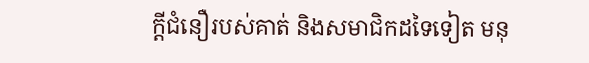ក្តីជំនឿរបស់គាត់ និងសមាជិកដទៃទៀត មនុ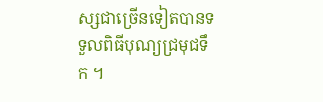ស្សជាច្រើនទៀតបានទទួលពិធីបុណ្យជ្រមុជទឹក ។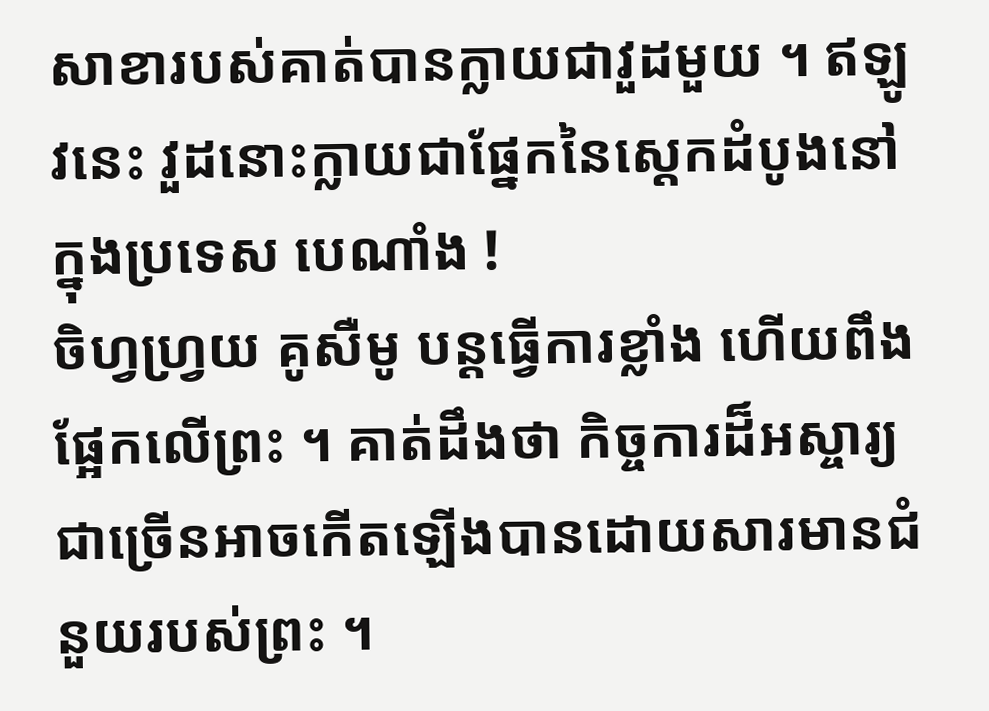សាខារបស់គាត់បានក្លាយជាវួដមួយ ។ ឥឡូវនេះ វួដនោះក្លាយជាផ្នែកនៃស្តេកដំបូងនៅក្នុងប្រទេស បេណាំង !
ចិហ្វហ្វ្រយ គូសឺមូ បន្តធ្វើការខ្លាំង ហើយពឹងផ្អែកលើព្រះ ។ គាត់ដឹងថា កិច្ចការដ៏អស្ចារ្យជាច្រើនអាចកើតឡើងបានដោយសារមានជំនួយរបស់ព្រះ ។